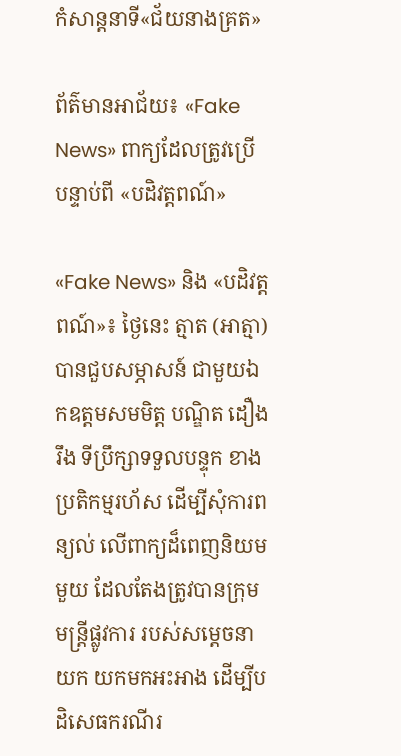កំសាន្ដនាទី«ជ័យនាងគ្រត»

ព័ត៌មានអាជ័យ៖ «Fake News» ពាក្យដែលត្រូវប្រើ បន្ទាប់ពី «បដិវត្តពណ៍»

«Fake News» និង «បដិវត្តពណ៍»៖ ថ្ងៃនេះ ត្មាត (អាត្មា) បានជួបសម្ភាសន៍ ជាមួយឯកឧត្តមសមមិត្ត បណ្ឌិត ដឿង រឹង ទីប្រឹក្សាទទួលបន្ទុក ខាងប្រតិកម្មរហ័ស ដើម្បីសុំការពន្យល់ លើពាក្យដ៏ពេញនិយមមួយ ដែលតែងត្រូវបានក្រុមមន្ត្រីផ្លូវការ របស់សម្តេចនាយក យកមកអះអាង ដើម្បីបដិសេធករណីរ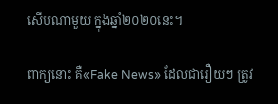សើបណាមួយ ក្នុងឆ្នាំ២០២០នេះ។

ពាក្យនោះ គឺ«Fake News» ដែលជារឿយៗ ត្រូវ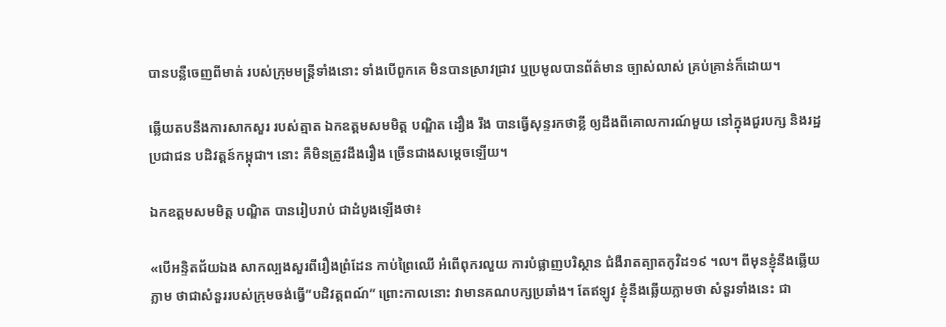បានបន្លឺចេញពីមាត់ របស់ក្រុមមន្ត្រីទាំងនោះ ទាំងបើពួកគេ មិនបានស្រាវជ្រាវ ឬប្រមូលបានព័ត៌មាន ច្បាស់លាស់ គ្រប់គ្រាន់ក៏ដោយ។

ឆ្លើយតបនឹងការសាកសួរ របស់ត្មាត ឯកឧត្តមសមមិត្ត បណ្ឌិត ដឿង រឹង បានធ្វើសុន្ទរកថាខ្លី ឲ្យដឹងពីគោលការណ៍មួយ នៅក្នុងជួរបក្ស និងរដ្ឋប្រជាជន បដិវត្តន៍កម្ពុជា។ នោះ គឺមិនត្រូវដឹងរឿង ច្រើនជាងសម្ដេចឡើយ។

ឯកឧត្តមសមមិត្ត បណ្ឌិត បានរៀបរាប់ ជាដំបូងឡើងថា៖

«បើអន្ទិតជ័យឯង សាកល្បងសួរពីរឿងព្រំដែន កាប់ព្រៃឈើ អំពើពុករលួយ ការបំផ្លាញបរិស្ថាន ជំងឺរាតត្បាតកូវិដ១៩ ។ល។ ពីមុនខ្ញុំនឹងឆ្លើយភ្លាម ថាជាសំនួររបស់ក្រុមចង់ធ្វើ”បដិវត្តពណ៍” ព្រោះកាលនោះ វាមានគណបក្សប្រឆាំង។ តែឥឡូវ ខ្ញុំនឹងឆ្លើយភ្លាមថា សំនួរទាំងនេះ ជា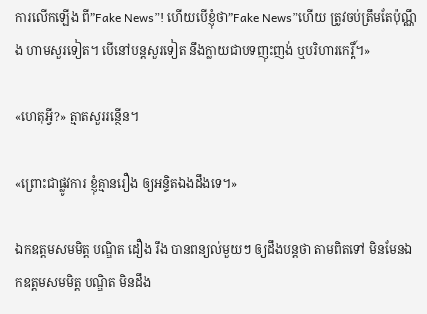ការលើកឡើង ពី”Fake News”! ហើយបើខ្ញុំថា”Fake News”ហើយ ត្រូវចប់ត្រឹមតែប៉ុណ្ណឹង ហាមសួរទៀត។ បើនៅបន្តសួរទៀត នឹងក្លាយជាបទញុះញង់ ឬបរិហារកេរ្តិ៍។»

«ហេតុអ្វី?» ត្មាតសួររន្ថើន។

«ព្រោះជាផ្លូវការ ខ្ញុំគ្មានរឿង ឲ្យអន្ទិតឯងដឹងទេ។»

ឯកឧត្តមសមមិត្ត បណ្ឌិត ដឿង រឹង បានពន្យល់មួយៗ ឲ្យដឹងបន្តថា តាមពិតទៅ មិនមែនឯកឧត្តមសមមិត្ត បណ្ឌិត មិនដឹង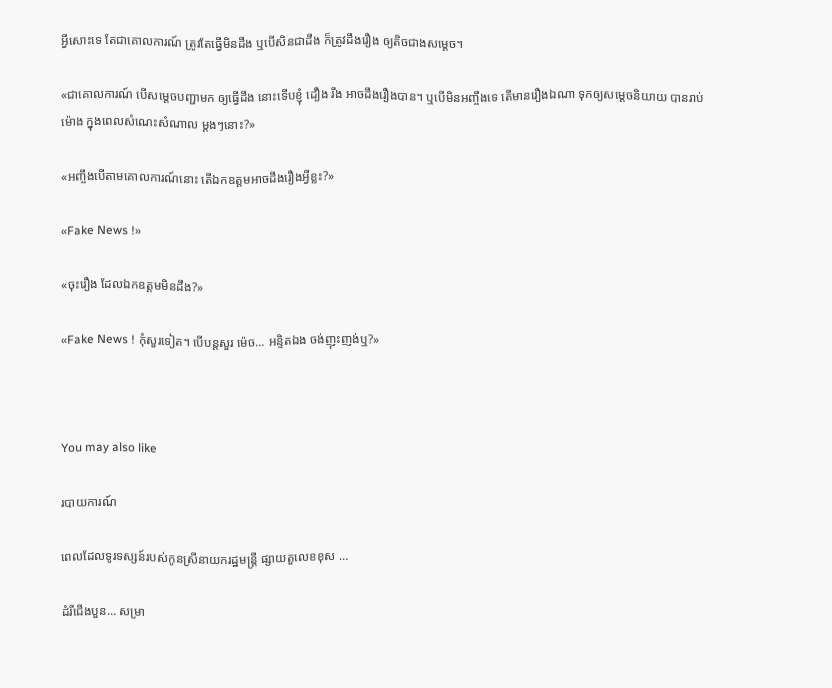អ្វីសោះទេ តែជាគោលការណ៍ ត្រូវតែធ្វើមិនដឹង ឬបើសិនជាដឹង ក៏ត្រូវដឹងរឿង ឲ្យតិចជាងសម្ដេច។

«ជាគោលការណ៍ បើសម្ដេចបញ្ជាមក ឲ្យធ្វើដឹង នោះទើបខ្ញុំ ដឿង រឹង អាចដឹងរឿងបាន។ ឬបើមិនអញ្ចឹងទេ តើមានរឿងឯណា ទុកឲ្យសម្ដេចនិយាយ បានរាប់ម៉ោង ក្នុងពេលសំណេះសំណាល ម្ដងៗនោះ?»

«អញ្ចឹងបើតាមគោលការណ៍នោះ តើឯកឧត្ដមអាចដឹងរឿងអ្វីខ្លះ?»

«Fake News !»

«ចុះរឿង ដែលឯកឧត្ដមមិនដឹង?»

«Fake News ! កុំសួរទៀត។ បើបន្តសួរ ម៉េច… អន្ទិតឯង ចង់ញុះញង់ឬ?»



You may also like

របាយការណ៍

ពេលដែលទូរទស្សន៍របស់កូនស្រីនាយករដ្ឋមន្ត្រី ផ្សាយតួលេខខុស …

ដំរីជើងបួន… សម្រា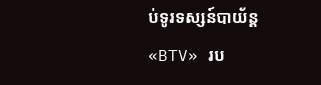ប់ទូរទស្សន៍បាយ័ន្ដ «BTV» រប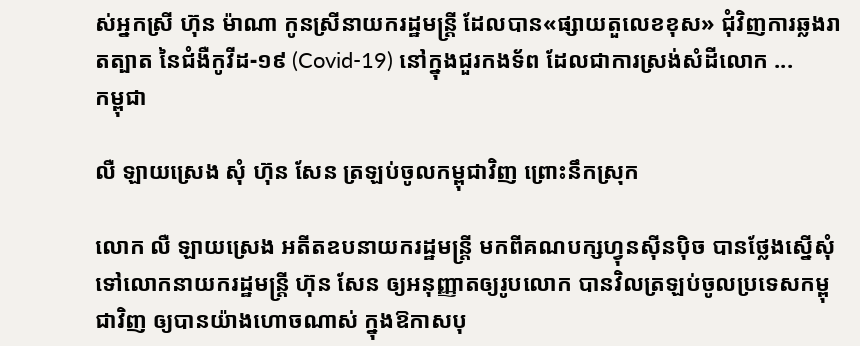ស់អ្នកស្រី ហ៊ុន ម៉ាណា កូនស្រីនាយករដ្ឋមន្ត្រី ដែលបាន«ផ្សាយតួលេខខុស» ជុំវិញការឆ្លងរាតត្បាត នៃជំងឺកូវីដ-១៩ (Covid-19) នៅក្នុងជួរកងទ័ព ដែលជាការស្រង់សំដីលោក ...
កម្ពុជា

លឺ ឡាយស្រេង សុំ ហ៊ុន សែន ត្រឡប់ចូលកម្ពុជាវិញ ព្រោះនឹកស្រុក

លោក លឺ ឡាយស្រេង អតីតឧបនាយករដ្ឋមន្ត្រី មកពីគណបក្សហ្វុនស៊ីនប៉ិច បានថ្លែងស្នើសុំ ទៅលោកនាយករដ្ឋមន្ត្រី ហ៊ុន សែន ឲ្យអនុញ្ញាតឲ្យរូបលោក បានវិលត្រឡប់ចូលប្រទេសកម្ពុជាវិញ ឲ្យបានយ៉ាងហោចណាស់ ក្នុងឱកាសបុ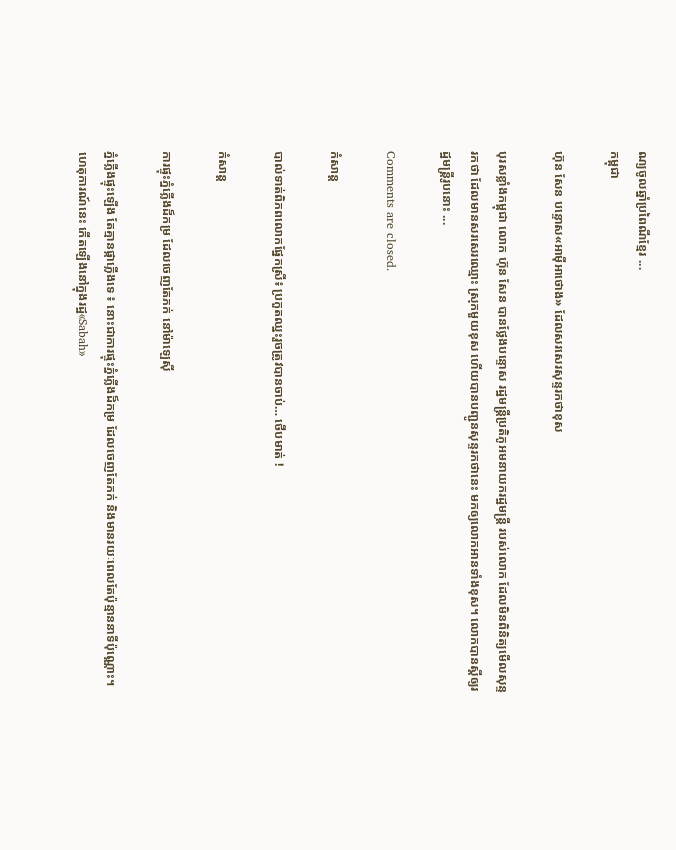ណ្យចូលឆ្នាំប្រពៃណីខ្មែរ ...
កម្ពុជា

ហ៊ុន សែន បន្ទោស«អាម៉ីអាថោង» ដែលសរសេរសុន្ទរកថាខុស

បុរសខ្លាំងកម្ពុជា លោក ហ៊ុន សែន បានថ្លែងបន្ទោស រដ្ឋមន្ត្រីប្រតិភូអមនាយករដ្ឋមន្ត្រី របស់លោក ដែលមិនពិនិត្យមើលសុន្ទរកថា ដែលមានសរសេរឈ្មោះ ស្រុកមួយខុស ហើយបានបញ្ជូនសុន្ទរកថានេះ មកឲ្យលោកអានទាំងខុស។ លោកបានស្ដីឲ្យរដ្ឋមន្ត្រីរូបនោះ ...

Comments are closed.

កំសាន្ដ

បាល់ទាត់ពិភពលោកផ្នែកស្រី៖ ប្រកួតឈ្នះរួចត្រូវបានចាប់… ថើបមាត់ !

កំសាន្ដ

ការផ្ទុះភ្នំភ្លើងដ៏កម្រ ដែលចេញតែភក់ នៅម៉ាឡេស៊ី

ភ្នំភ្លើងផ្ទុះឡើង តែគ្មានផ្កាភ្លើងទេ ៖ នោះជាការផ្ទុះភ្នំភ្លើងដ៏កម្រ ដែលចេញតែភក់ និងមានរយៈពេលតែប៉ុន្មាននាទីប៉ុណ្ណោះ។ ហេតុការណ៍នេះ កើតឡើងនៅក្នុងរដ្ឋ«Sabah»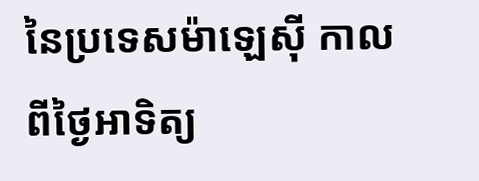នៃប្រទេសម៉ាឡេស៊ី កាលពីថ្ងៃអាទិត្យ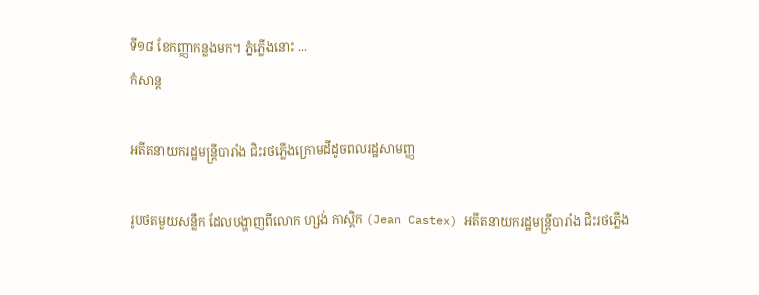ទី១៨ ខែកញ្ញាកន្លងមក។ ភ្នំភ្លើងនោះ ...
កំសាន្ដ

អតីតនាយករដ្ឋមន្ត្រីបារាំង ជិះរថភ្លើងក្រោមដីដូចពលរដ្ឋសាមញ្ញ

រូបថតមួយសន្លឹក ដែលបង្ហាញពីលោក ហ្សង់ កាស្ដិក (Jean Castex) អតីតនាយករដ្ឋមន្ត្រីបារាំង ជិះរថភ្លើង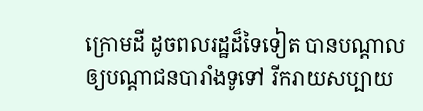ក្រោមដី ដូចពលរដ្ឋដ៏ទៃទៀត បានបណ្ដាលឲ្យបណ្ដាជនបារាំងទូទៅ រីករាយសប្បាយ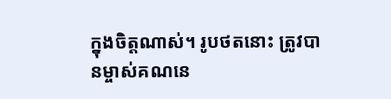ក្នុងចិត្តណាស់។ រូបថតនោះ ត្រូវបានម្ចាស់គណនេ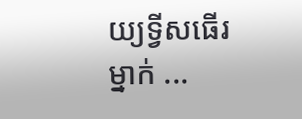យ្យទ្វីសធើរម្នាក់ ...